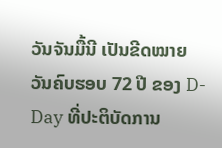ວັນຈັນມື້ນີ ເປັນຂີດໝາຍ ວັນຄົບຮອບ 72 ປີ ຂອງ D-Day ທີ່ປະຕິບັດການ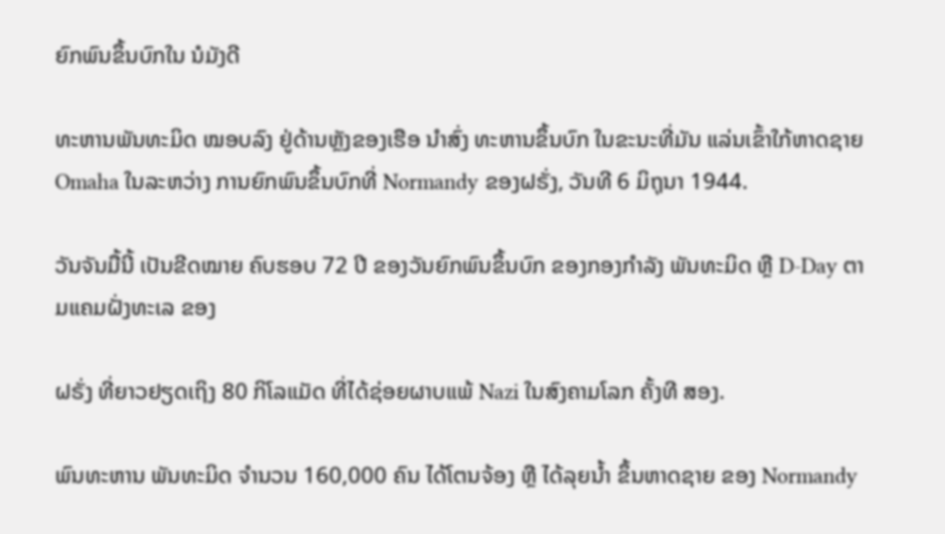ຍົກພົນຂຶ້ນບົກໃນ ນໍມັງດີ

ທະຫານພັນທະມິດ ໝອບລົງ ຢູ່ດ້ານຫຼັງຂອງເຮືອ ນຳສົ່ງ ທະຫານຂຶ້ນບົກ ໃນຂະນະທີ່ມັນ ແລ່ນເຂົ້າໃກ້ຫາດຊາຍ Omaha ໃນລະຫວ່າງ ການຍົກພົນຂຶ້ນບົກທີ່ Normandy ຂອງຝຣັ່ງ, ວັນທີ 6 ມິຖຸນາ 1944.

ວັນຈັນມື້ນີ້ ເປັນຂີດໝາຍ ຄົບຮອບ 72 ປີ ຂອງວັນຍົກພົນຂຶ້ນບົກ ຂອງກອງກຳລັງ ພັນທະມິດ ຫຼື D-Day ຕາມແຄມຝັ່ງທະເລ ຂອງ

ຝຣັ່ງ ທີ່ຍາວຢຽດເຖິງ 80 ກິໂລແມັດ ທີ່ໄດ້ຊ່ອຍຜາບແພ້ Nazi ໃນສົງຄາມໂລກ ຄັ້ງທີ ສອງ.

ພົນທະຫານ ພັນທະມິດ ຈຳນວນ 160,000 ຄົນ ໄດ້ໂຕນຈ້ອງ ຫຼື ໄດ້ລຸຍນ້ຳ ຂຶ້ນຫາດຊາຍ ຂອງ Normandy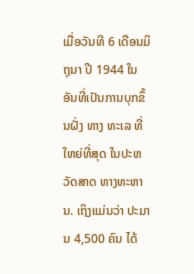ເມື່ອວັນທີ 6 ເດືອນມິຖຸນາ ປີ 1944 ໃນອັນທີ່ເປັນການບຸກຂຶ້ນຝັ່ງ ທາງ ທະເລ ທີ່ໃຫຍ່ທີ່ສຸດ ໃນປະຫວັດສາດ ທາງທະຫານ. ເຖິງແມ່ນວ່າ ປະມານ 4,500 ຄົນ ໄດ້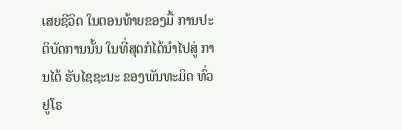ເສຍຊີວິດ ໃນຕອນທ້າຍຂອງມື້ ການປະຕິບັດການນັ້ນ ໃນທີ່ສຸດກໍໄດ້ນຳໄປສູ່ ການໄດ້ ຮັບໄຊຊະນະ ຂອງພັນທະມິດ ທົ່ວຢູໂຣ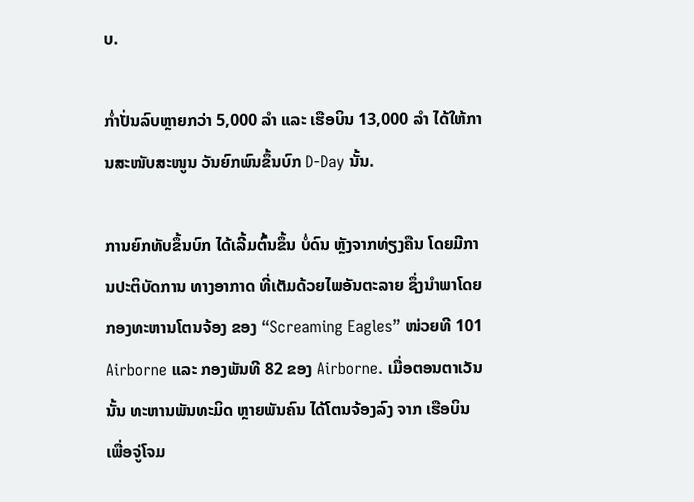ບ.

ກໍ່າປັ່ນລົບຫຼາຍກວ່າ 5,000 ລຳ ແລະ ເຮືອບິນ 13,000 ລຳ ໄດ້ໃຫ້ການສະໜັບສະໜູນ ວັນຍົກພົນຂຶ້ນບົກ D-Day ນັ້ນ.

ການຍົກທັບຂຶ້ນບົກ ໄດ້ເລີ້ມຕົ້ນຂຶ້ນ ບໍ່ດົນ ຫຼັງຈາກທ່ຽງຄືນ ໂດຍມີການປະຕິບັດການ ທາງອາກາດ ທີ່ເຕັມດ້ວຍໄພອັນຕະລາຍ ຊຶ່ງນຳພາໂດຍ ກອງທະຫານໂຕນຈ້ອງ ຂອງ “Screaming Eagles” ໜ່ວຍທີ 101 Airborne ແລະ ກອງພັນທີ 82 ຂອງ Airborne. ເມື່ອຕອນຕາເວັນນັ້ນ ທະຫານພັນທະມິດ ຫຼາຍພັນຄົນ ໄດ້ໂຕນຈ້ອງລົງ ຈາກ ເຮືອບິນ ເພື່ອຈູ່ໂຈມ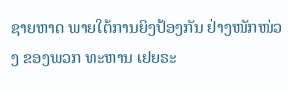ຊາຍຫາດ ພາຍໃຕ້ການຍິງປ້ອງກັນ ຢ່າງໜັກໜ່ວງ ຂອງພວກ ທະຫານ ເຢຍຣະ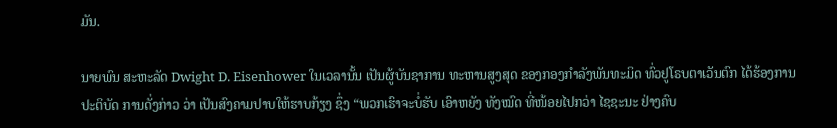ມັນ.

ນາຍພົນ ສະຫະລັດ Dwight D. Eisenhower ໃນເວລານັ້ນ ເປັນຜູ້ບັນຊາການ ທະຫານສູງສຸດ ຂອງກອງກຳລັງພັນທະມິດ ທົ່ວຢູໂຣບຕາເວັນຕົກ ໄດ້ຮ້ອງການປະຕິບັດ ການດັ່ງກ່າວ ວ່າ ເປັນສົງຄາມປາບໃຫ້ຮາບກ້ຽງ ຊຶ່ງ “ພວກເຮົາຈະບໍ່ຮັບ ເອົາຫຍັງ ທັງໝົດ ທີ່ໜ້ອຍໄປກວ່າ ໄຊຊະນະ ຢ່າງຄົບ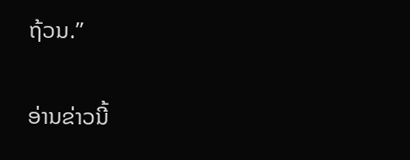ຖ້ວນ.”

ອ່ານຂ່າວນີ້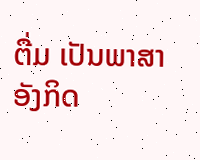ຕື່ມ ເປັນພາສາອັງກິດ